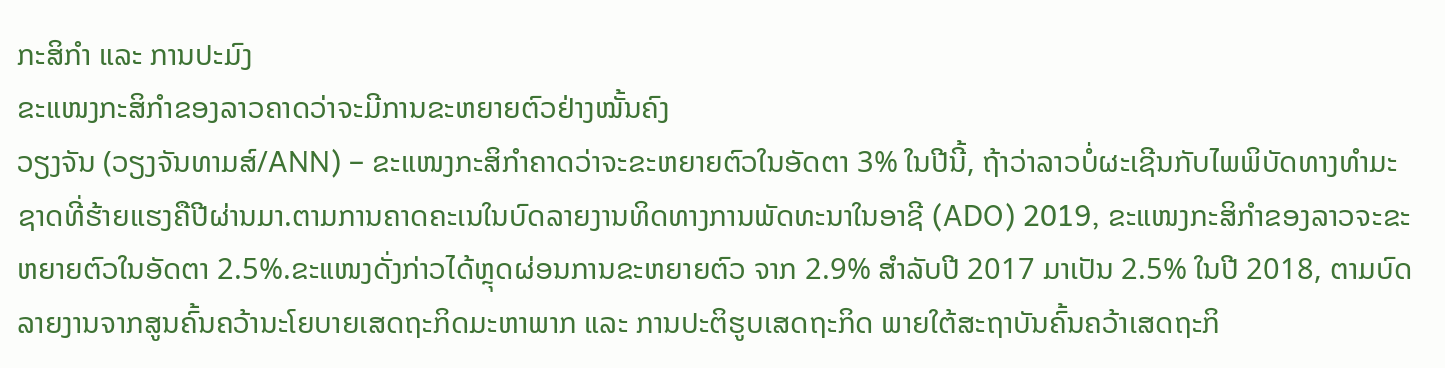ກະສິກຳ ແລະ ການປະມົງ
ຂະແໜງກະສິກຳຂອງລາວຄາດວ່າຈະມີການຂະຫຍາຍຕົວຢ່າງໝັ້ນຄົງ
ວຽງຈັນ (ວຽງຈັນທາມສ໌/ANN) – ຂະແໜງກະສິກຳຄາດວ່າຈະຂະຫຍາຍຕົວໃນອັດຕາ 3% ໃນປີນີ້, ຖ້າວ່າລາວບໍ່ຜະເຊີນກັບໄພພິບັດທາງທຳມະຊາດທີ່ຮ້າຍແຮງຄືປີຜ່ານມາ.ຕາມການຄາດຄະເນໃນບົດລາຍງານທິດທາງການພັດທະນາໃນອາຊີ (ADO) 2019, ຂະແໜງກະສິກຳຂອງລາວຈະຂະຫຍາຍຕົວໃນອັດຕາ 2.5%.ຂະແໜງດັ່ງກ່າວໄດ້ຫຼຸດຜ່ອນການຂະຫຍາຍຕົວ ຈາກ 2.9% ສຳລັບປີ 2017 ມາເປັນ 2.5% ໃນປີ 2018, ຕາມບົດລາຍງານຈາກສູນຄົ້ນຄວ້ານະໂຍບາຍເສດຖະກິດມະຫາພາກ ແລະ ການປະຕິຮູບເສດຖະກິດ ພາຍໃຕ້ສະຖາບັນຄົ້ນຄວ້າເສດຖະກິ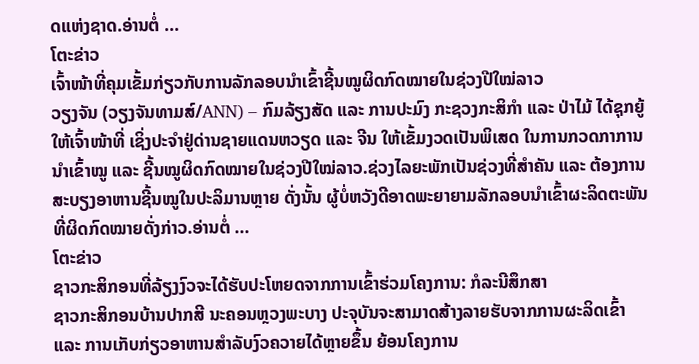ດແຫ່ງຊາດ.ອ່ານຕໍ່ ...
ໂຕະຂ່າວ
ເຈົ້າໜ້າທີ່ຄຸມເຂັ້ມກ່ຽວກັບການລັກລອບນຳເຂົ້າຊີ້ນໝູຜິດກົດໝາຍໃນຊ່ວງປີໃໝ່ລາວ
ວຽງຈັນ (ວຽງຈັນທາມສ໌/ANN) – ກົມລ້ຽງສັດ ແລະ ການປະມົງ ກະຊວງກະສິກຳ ແລະ ປ່າໄມ້ ໄດ້ຊຸກຍູ້ໃຫ້ເຈົ້າໜ້າທີ່ ເຊິ່ງປະຈຳຢູ່ດ່ານຊາຍແດນຫວຽດ ແລະ ຈີນ ໃຫ້ເຂັ້ມງວດເປັນພິເສດ ໃນການກວດກາການນຳເຂົ້າໝູ ແລະ ຊີ້ນໝູຜິດກົດໝາຍໃນຊ່ວງປີໃໝ່ລາວ.ຊ່ວງໄລຍະພັກເປັນຊ່ວງທີ່ສຳຄັນ ແລະ ຕ້ອງການສະບຽງອາຫານຊີ້ນໝູໃນປະລິມານຫຼາຍ ດັ່ງນັ້ນ ຜູ້ບໍ່ຫວັງດີອາດພະຍາຍາມລັກລອບນຳເຂົ້າຜະລິດຕະພັນທີ່ຜິດກົດໝາຍດັ່ງກ່າວ.ອ່ານຕໍ່ ...
ໂຕະຂ່າວ
ຊາວກະສິກອນທີ່ລ້ຽງງົວຈະໄດ້ຮັບປະໂຫຍດຈາກການເຂົ້າຮ່ວມໂຄງການ: ກໍລະນີສຶກສາ
ຊາວກະສິກອນບ້ານປາກສີ ນະຄອນຫຼວງພະບາງ ປະຈຸບັນຈະສາມາດສ້າງລາຍຮັບຈາກການຜະລິດເຂົ້າ ແລະ ການເກັບກ່ຽວອາຫານສຳລັບງົວຄວາຍໄດ້ຫຼາຍຂຶ້ນ ຍ້ອນໂຄງການ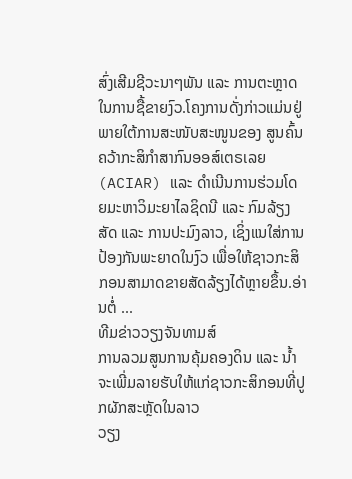ສົ່ງເສີມຊີວະນາໆພັນ ແລະ ການຕະຫຼາດໃນການຊື້ຂາຍງົວ.ໂຄງການດັ່ງກ່າວແມ່ນຢູ່ພາຍໃຕ້ການສະໜັບສະໜູນຂອງ ສູນຄົ້ນຄວ້າກະສິກຳສາກົນອອສ໌ເຕຣເລຍ (ACIAR) ແລະ ດຳເນີນການຮ່ວມໂດຍມະຫາວິມະຍາໄລຊິດນີ ແລະ ກົມລ້ຽງສັດ ແລະ ການປະມົງລາວ, ເຊິ່ງແນໃສ່ການປ້ອງກັນພະຍາດໃນງົວ ເພື່ອໃຫ້ຊາວກະສິກອນສາມາດຂາຍສັດລ້ຽງໄດ້ຫຼາຍຂຶ້ນ.ອ່ານຕໍ່ ...
ທີມຂ່າວວຽງຈັນທາມສ໌
ການລວມສູນການຄຸ້ມຄອງດິນ ແລະ ນ້ຳ ຈະເພີ່ມລາຍຮັບໃຫ້ແກ່ຊາວກະສິກອນທີ່ປູກຜັກສະຫຼັດໃນລາວ
ວຽງ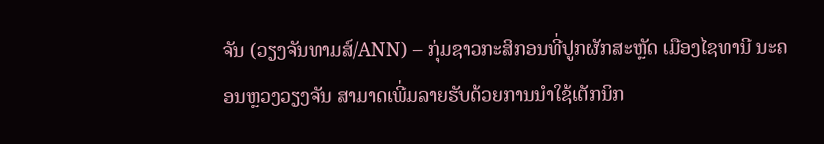ຈັນ (ວຽງຈັນທາມສ໌/ANN) – ກຸ່ມຊາວກະສິກອນທີ່ປູກຜັກສະຫຼັດ ເມືອງໄຊທານີ ນະຄອນຫຼວງວຽງຈັນ ສາມາດເພີ່ມລາຍຮັບດ້ວຍການນຳໃຊ້ເຕັກນິກ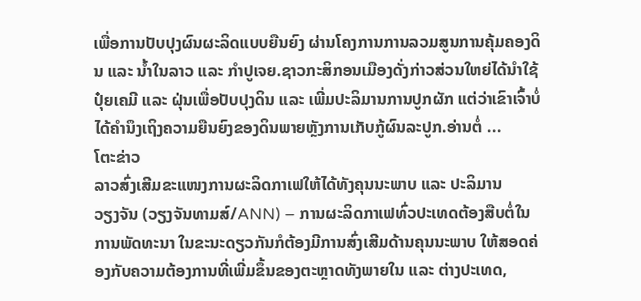ເພື່ອການປັບປຸງຜົນຜະລິດແບບຍືນຍົງ ຜ່ານໂຄງການການລວມສູນການຄຸ້ມຄອງດິນ ແລະ ນ້ຳໃນລາວ ແລະ ກຳປູເຈຍ.ຊາວກະສິກອນເມືອງດັ່ງກ່າວສ່ວນໃຫຍ່ໄດ້ນຳໃຊ້ປຸ໋ຍເຄມີ ແລະ ຝຸ່ນເພື່ອປັບປຸງດິນ ແລະ ເພີ່ມປະລິມານການປູກຜັກ ແຕ່ວ່າເຂົາເຈົ້າບໍ່ໄດ້ຄຳນຶງເຖິງຄວາມຍືນຍົງຂອງດິນພາຍຫຼັງການເກັບກູ້ຜົນລະປູກ.ອ່ານຕໍ່ ...
ໂຕະຂ່າວ
ລາວສົ່ງເສີມຂະແໜງການຜະລິດກາເຟໃຫ້ໄດ້ທັງຄຸນນະພາບ ແລະ ປະລິມານ
ວຽງຈັນ (ວຽງຈັນທາມສ໌/ANN) – ການຜະລິດກາເຟທົ່ວປະເທດຕ້ອງສືບຕໍ່ໃນການພັດທະນາ ໃນຂະນະດຽວກັນກໍຕ້ອງມີການສົ່ງເສີມດ້ານຄຸນນະພາບ ໃຫ້ສອດຄ່ອງກັບຄວາມຕ້ອງການທີ່ເພີ່ມຂຶ້ນຂອງຕະຫຼາດທັງພາຍໃນ ແລະ ຕ່າງປະເທດ,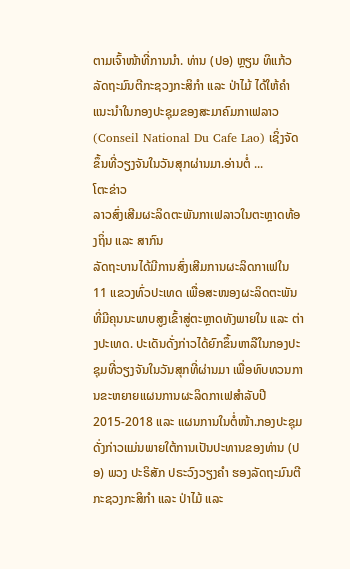ຕາມເຈົ້າໜ້າທີ່ການນຳ. ທ່ານ (ປອ) ຫຼຽນ ທິແກ້ວ ລັດຖະມົນຕີກະຊວງກະສິກຳ ແລະ ປ່າໄມ້ ໄດ້ໃຫ້ຄຳແນະນຳໃນກອງປະຊຸມຂອງສະມາຄົມກາເຟລາວ (Conseil National Du Cafe Lao) ເຊິ່ງຈັດຂຶ້ນທີ່ວຽງຈັນໃນວັນສຸກຜ່ານມາ.ອ່ານຕໍ່ ...
ໂຕະຂ່າວ
ລາວສົ່ງເສີມຜະລິດຕະພັນກາເຟລາວໃນຕະຫຼາດທ້ອງຖິ່ນ ແລະ ສາກົນ
ລັດຖະບານໄດ້ມີການສົ່ງເສີມການຜະລິດກາເຟໃນ 11 ແຂວງທົ່ວປະເທດ ເພື່ອສະໜອງຜະລິດຕະພັນທີ່ມີຄຸນນະພາບສູງເຂົ້າສູ່ຕະຫຼາດທັງພາຍໃນ ແລະ ຕ່າງປະເທດ. ປະເດັນດັ່ງກ່າວໄດ້ຍົກຂຶ້ນຫາລືໃນກອງປະຊຸມທີ່ວຽງຈັນໃນວັນສຸກທີ່ຜ່ານມາ ເພື່ອທົບທວນການຂະຫຍາຍແຜນການຜະລິດກາເຟສຳລັບປີ 2015-2018 ແລະ ແຜນການໃນຕໍ່ໜ້າ.ກອງປະຊຸມດັ່ງກ່າວແມ່ນພາຍໃຕ້ການເປັນປະທານຂອງທ່ານ (ປອ) ພວງ ປະຣິສັກ ປຣະວົງວຽງຄຳ ຮອງລັດຖະມົນຕີກະຊວງກະສິກຳ ແລະ ປ່າໄມ້ ແລະ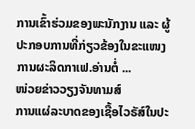ການເຂົ້າຮ່ວມຂອງພະນັກງານ ແລະ ຜູ້ປະກອບການທີ່ກ່ຽວຂ້ອງໃນຂະແໜງການຜະລິດກາເຟ.ອ່ານຕໍ່ ...
ໜ່ວຍຂ່າວວຽງຈັນທາມສ໌
ການແຜ່ລະບາດຂອງເຊື້ອໄວຣັສ໌ໃນປະ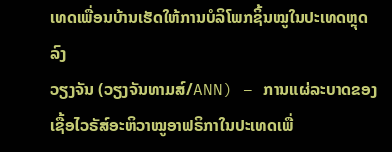ເທດເພື່ອນບ້ານເຮັດໃຫ້ການບໍລິໂພກຊິ້ນໝູໃນປະເທດຫຼຸດລົງ
ວຽງຈັນ (ວຽງຈັນທາມສ໌/ANN) – ການແຜ່ລະບາດຂອງເຊື້ອໄວຣັສ໌ອະຫິວາໝູອາຟຣິກາໃນປະເທດເພື່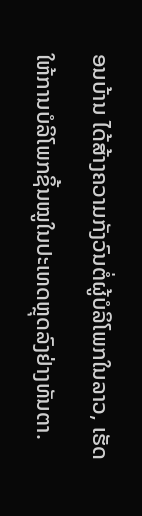ອນບ້ານ ໄດ້ສ້າງຄວາມກັງວົນຕໍ່ຜູ້ບໍລິໂພກໃນລາວ, ເຮັດໃຫ້ການບໍລິໂພກຊິ້ນໝູໃນປະເທດຫຼຸດລົງຢ່າງທັນຕາ.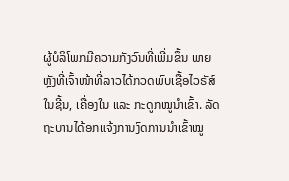ຜູ້ບໍລິໂພກມີຄວາມກັງວົນທີ່ເພີ່ມຂຶ້ນ ພາຍຫຼັງທີ່ເຈົ້າໜ້າທີ່ລາວໄດ້ກວດພົບເຊື້ອໄວຣັສ໌ໃນຊີ້ນ, ເຄື່ອງໃນ ແລະ ກະດູກໝູນຳເຂົ້າ. ລັດຖະບານໄດ້ອກແຈ້ງການງົດການນຳເຂົ້າໝູ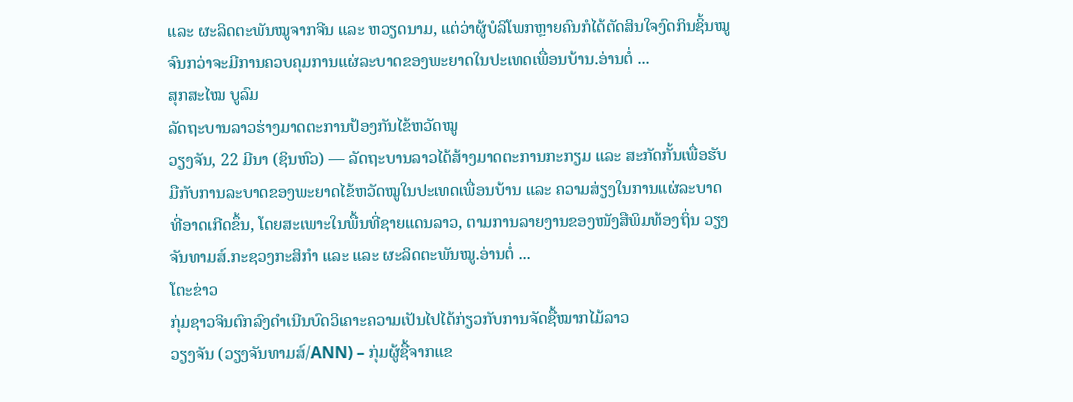ແລະ ຜະລິດຕະພັນໝູຈາກຈີນ ແລະ ຫວຽດນາມ, ແຕ່ວ່າຜູ້ບໍລິໂພກຫຼາຍຄົນກໍໄດ້ຕັດສິນໃຈງົດກິນຊິ້ນໝູ ຈົນກວ່າຈະມີການຄວບຄຸມການແຜ່ລະບາດຂອງພະຍາດໃນປະເທດເພື່ອນບ້ານ.ອ່ານຕໍ່ ...
ສຸກສະໄໝ ບູລົມ
ລັດຖະບານລາວຮ່າງມາດຕະການປ້ອງກັນໄຂ້ຫວັດໝູ
ວຽງຈັນ, 22 ມີນາ (ຊິນຫົວ) — ລັດຖະບານລາວໄດ້ສ້າງມາດຕະການກະກຽມ ແລະ ສະກັດກັ້ນເພື່ອຮັບມືກັບການລະບາດຂອງພະຍາດໄຂ້ຫວັດໝູໃນປະເທດເພື່ອນບ້ານ ແລະ ຄວາມສ່ຽງໃນການແຜ່ລະບາດທີ່ອາດເກີດຂຶ້ນ, ໂດຍສະເພາະໃນພື້ນທີ່ຊາຍແດນລາວ, ຕາມການລາຍງານຂອງໜັງສືພິມທ້ອງຖິ່ນ ວຽງຈັນທາມສ໌.ກະຊວງກະສິກຳ ແລະ ແລະ ຜະລິດຕະພັນໝູ.ອ່ານຕໍ່ ...
ໂຕະຂ່າວ
ກຸ່ມຊາວຈິນຕົກລົງດຳເນີນບົດວິເຄາະຄວາມເປັນໄປໄດ້ກ່ຽວກັບການຈັດຊື້ໝາກໄມ້ລາວ
ວຽງຈັນ (ວຽງຈັນທາມສ໌/ANN) – ກຸ່ມຜູ້ຊື້ຈາກແຂ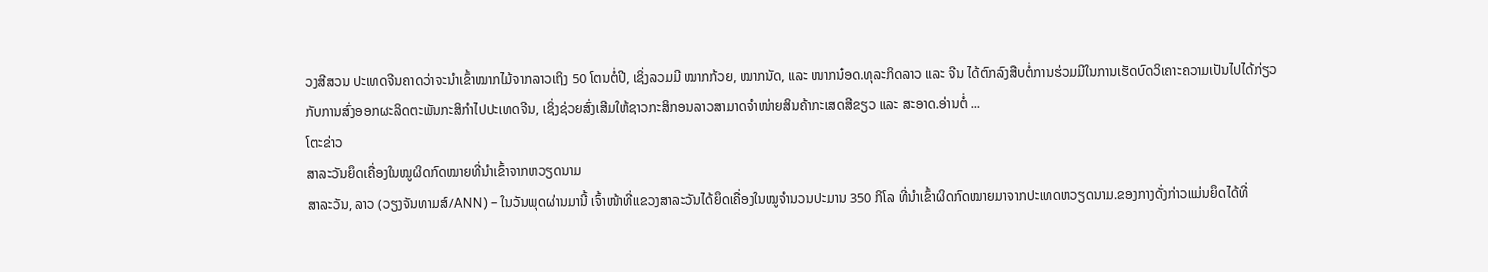ວງສີສວນ ປະເທດຈີນຄາດວ່າຈະນຳເຂົ້າໝາກໄມ້ຈາກລາວເຖິງ 50 ໂຕນຕໍ່ປີ, ເຊິ່ງລວມມີ ໝາກກ້ວຍ, ໝາກນັດ, ແລະ ໜາກນ໋ອດ.ທຸລະກິດລາວ ແລະ ຈີນ ໄດ້ຕົກລົງສືບຕໍ່ການຮ່ວມມີໃນການເຮັດບົດວິເຄາະຄວາມເປັນໄປໄດ້ກ່ຽວກັບການສົ່ງອອກຜະລິດຕະພັນກະສິກຳໄປປະເທດຈີນ, ເຊິ່ງຊ່ວຍສົ່ງເສີມໃຫ້ຊາວກະສິກອນລາວສາມາດຈຳໜ່າຍສິນຄ້າກະເສດສີຂຽວ ແລະ ສະອາດ.ອ່ານຕໍ່ ...
ໂຕະຂ່າວ
ສາລະວັນຍຶດເຄື່ອງໃນໝູຜິດກົດໝາຍທີ່ນຳເຂົ້າຈາກຫວຽດນາມ
ສາລະວັນ, ລາວ (ວຽງຈັນທາມສ໌/ANN) – ໃນວັນພຸດຜ່ານມານີ້ ເຈົ້າໜ້າທີ່ແຂວງສາລະວັນໄດ້ຍຶດເຄື່ອງໃນໝູຈຳນວນປະມານ 350 ກິໂລ ທີ່ນຳເຂົ້າຜິດກົດໝາຍມາຈາກປະເທດຫວຽດນາມ.ຂອງກາງດັ່ງກ່າວແມ່ນຍຶດໄດ້ທີ່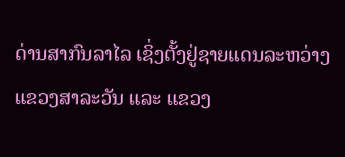ດ່ານສາກົນລາໄລ ເຊິ່ງຕັ້ງຢູ່ຊາຍແດນລະຫວ່າງແຂວງສາລະວັນ ແລະ ແຂວງ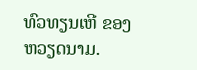ທົວທຽນເຫີ ຂອງຫວຽດນາມ.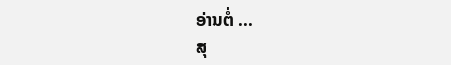ອ່ານຕໍ່ ...
ສຸ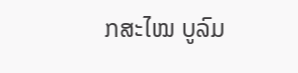ກສະໄໝ ບູລົມ